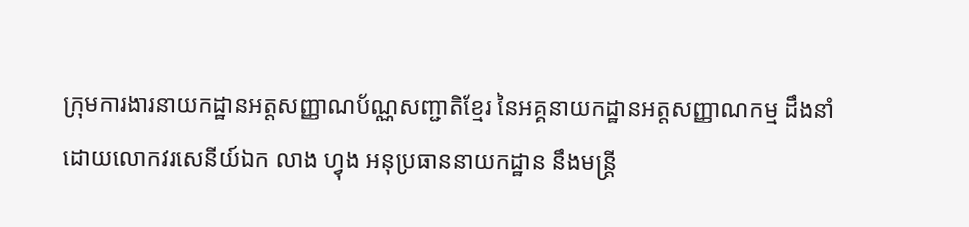ក្រុមការងារនាយកដ្ឋានអត្តសញ្ញាណប័ណ្ណសញ្ជាតិខ្មែរ នៃអគ្គនាយកដ្ឋានអត្តសញ្ញាណកម្ម ដឹងនាំដោយលោកវរសេនីយ៍ឯក លាង ហ្វុង អនុប្រធាននាយកដ្ឋាន នឹងមន្ត្រី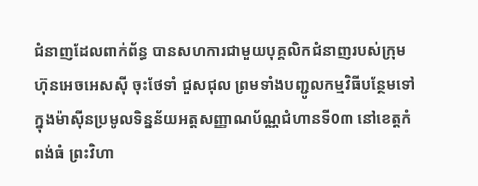ជំនាញដែលពាក់ព័ន្ធ បានសហការជាមួយបុគ្គលិកជំនាញរបស់ក្រុមហ៊ុនអេចអេសស៊ី ចុះថែទាំ ជួសជុល ព្រមទាំងបញ្ជូលកម្មវិធីបន្ថែមទៅក្នុងម៉ាស៊ីនប្រមូលទិន្នន័យអត្តសញ្ញាណប័ណ្ណជំហានទី0៣ នៅខេត្តកំពង់ធំ ព្រះវិហា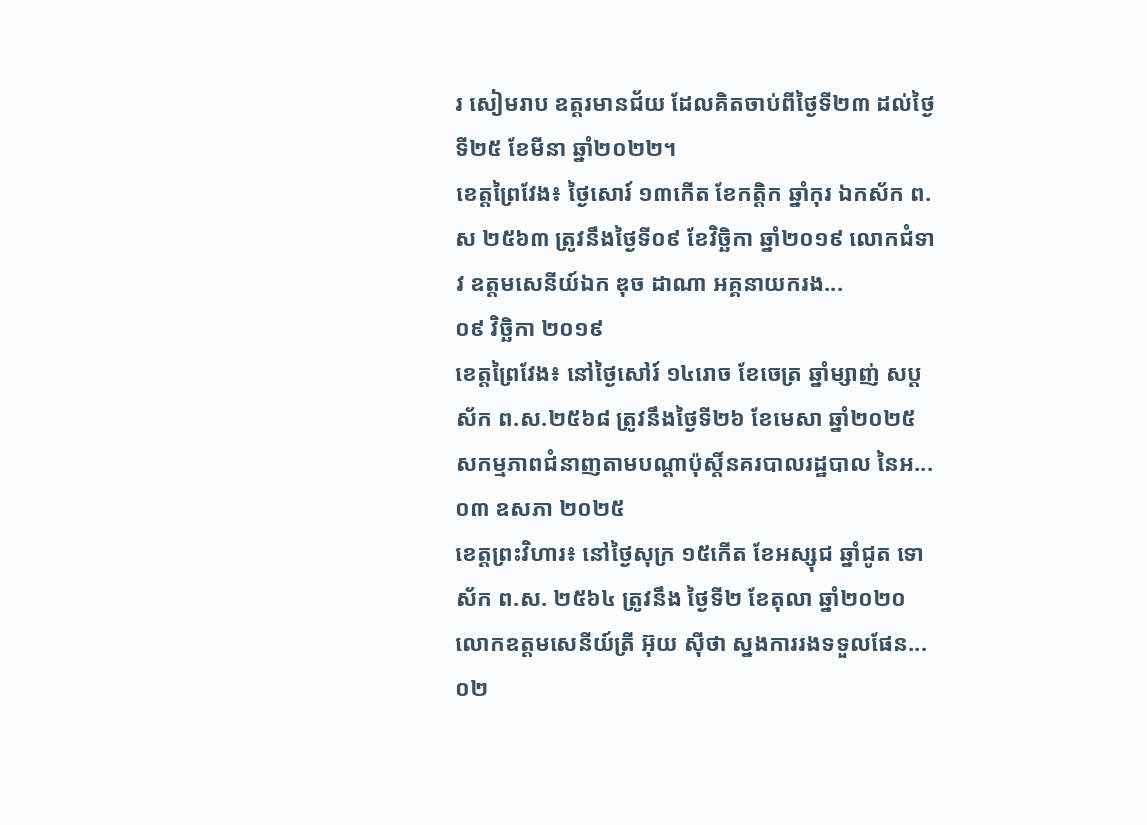រ សៀមរាប ឧត្តរមានជ័យ ដែលគិតចាប់ពីថ្ងៃទី២៣ ដល់ថ្ងៃទី២៥ ខែមីនា ឆ្នាំ២០២២។
ខេត្តព្រៃវែង៖ ថ្ងៃសោរ៍ ១៣កេីត ខែកត្ដិក ឆ្នាំកុរ ឯកស័ក ព.ស ២៥៦៣ ត្រូវនឹងថ្ងៃទី០៩ ខែវិច្ឆិកា ឆ្នាំ២០១៩ លោកជំទាវ ឧត្តមសេនីយ៍ឯក ឌុច ដាណា អគ្គនាយករង...
០៩ វិច្ឆិកា ២០១៩
ខេត្តព្រៃវែង៖ នៅថ្ងៃសៅរ៍ ១៤រោច ខែចេត្រ ឆ្នាំម្សាញ់ សប្តស័ក ព.ស.២៥៦៨ ត្រូវនឹងថ្ងៃទី២៦ ខែមេសា ឆ្នាំ២០២៥ សកម្មភាពជំនាញតាមបណ្តាប៉ុស្តិ៍នគរបាលរដ្ឋបាល នៃអ...
០៣ ឧសភា ២០២៥
ខេត្តព្រះវិហារ៖ នៅថ្ងៃសុក្រ ១៥កើត ខែអស្សុជ ឆ្នាំជូត ទោស័ក ព.ស. ២៥៦៤ ត្រូវនឹង ថ្ងៃទី២ ខែតុលា ឆ្នាំ២០២០ លោកឧត្តមសេនីយ៍ត្រី អ៊ុយ ស៊ីថា ស្នងការរងទទួលផែន...
០២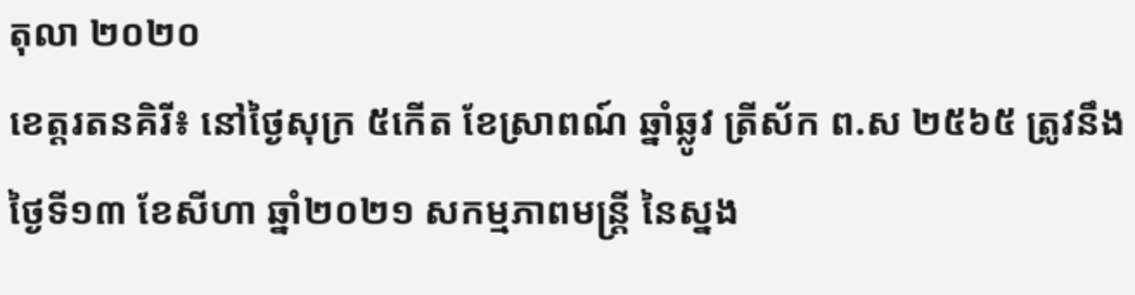តុលា ២០២០
ខេត្តរតនគិរី៖ នៅថ្ងៃសុក្រ ៥កើត ខែស្រាពណ៍ ឆ្នាំឆ្លូវ ត្រីស័ក ព.ស ២៥៦៥ ត្រូវនឹងថ្ងៃទី១៣ ខែសីហា ឆ្នាំ២០២១ សកម្មភាពមន្រ្តី នៃស្នង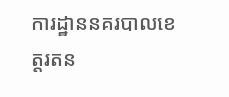ការដ្ឋាននគរបាលខេត្តរតន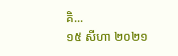គិ...
១៥ សីហា ២០២១